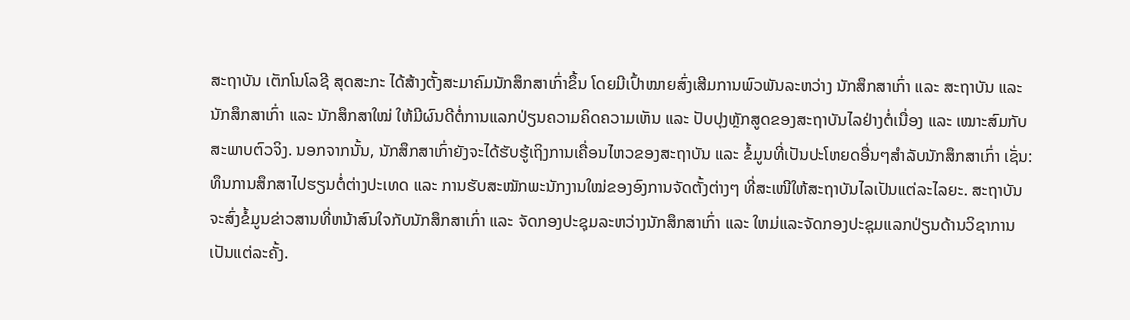ສະຖາບັນ ເຕັກໂນໂລຊີ ສຸດສະກະ ໄດ້ສ້າງຕັ້ງສະມາຄົມນັກສຶກສາເກົ່າຂຶ້ນ ໂດຍມີເປົ້າໝາຍສົ່ງເສີມການພົວພັນລະຫວ່າງ ນັກສຶກສາເກົ່າ ແລະ ສະຖາບັນ ແລະ ນັກສຶກສາເກົ່າ ແລະ ນັກສຶກສາໃໝ່ ໃຫ້ມີຜົນດີຕໍ່ການແລກປ່ຽນຄວາມຄິດຄວາມເຫັນ ແລະ ປັບປຸງຫຼັກສູດຂອງສະຖາບັນໄລຢ່າງຕໍ່ເນື່ອງ ແລະ ເໝາະສົມກັບສະພາບຕົວຈິງ. ນອກຈາກນັ້ນ, ນັກສຶກສາເກົ່າຍັງຈະໄດ້ຮັບຮູ້ເຖິງການເຄື່ອນໄຫວຂອງສະຖາບັນ ແລະ ຂໍ້ມູນທີ່ເປັນປະໂຫຍດອື່ນໆສໍາລັບນັກສຶກສາເກົ່າ ເຊັ່ນ: ທຶນການສຶກສາໄປຮຽນຕໍ່ຕ່າງປະເທດ ແລະ ການຮັບສະໝັກພະນັກງານໃໝ່ຂອງອົງການຈັດຕັ້ງຕ່າງໆ ທີ່ສະເໜີໃຫ້ສະຖາບັນໄລເປັນແຕ່ລະໄລຍະ. ສະຖາບັນຈະສົ່ງຂໍ້ມູນຂ່າວສານທີ່ຫນ້າສົນໃຈກັບນັກສຶກສາເກົ່າ ແລະ ຈັດກອງປະຊຸມລະຫວ່າງນັກສຶກສາເກົ່າ ແລະ ໃຫມ່ແລະຈັດກອງປະຊຸມແລກປ່ຽນດ້ານວິຊາການເປັນແຕ່ລະຄັ້ງ.